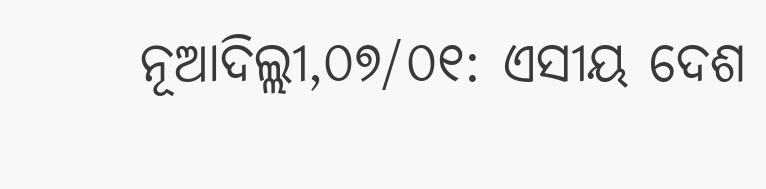ନୂଆଦିଲ୍ଲୀ,୦୭/୦୧: ଏସୀୟ ଦେଶ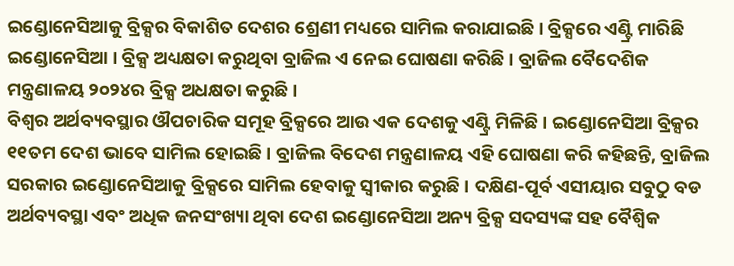ଇଣ୍ଡୋନେସିଆକୁ ବ୍ରିକ୍ସର ବିକାଶିତ ଦେଶର ଶ୍ରେଣୀ ମଧ୍ୟରେ ସାମିଲ କରାଯାଇଛି । ବ୍ରିକ୍ସରେ ଏଣ୍ଟ୍ରି ମାରିଛି ଇଣ୍ଡୋନେସିଆ । ବ୍ରିକ୍ସ ଅଧ୍ୟକ୍ଷତା କରୁଥିବା ବ୍ରାଜିଲ ଏ ନେଇ ଘୋଷଣା କରିଛି । ବ୍ରାଜିଲ ବୈଦେଶିକ ମନ୍ତ୍ରଣାଳୟ ୨୦୨୪ର ବ୍ରିକ୍ସ ଅଧକ୍ଷତା କରୁଛି ।
ବିଶ୍ବର ଅର୍ଥବ୍ୟବସ୍ଥାର ଔପଚାରିକ ସମୂହ ବ୍ରିକ୍ସରେ ଆଉ ଏକ ଦେଶକୁ ଏଣ୍ଟ୍ରି ମିଳିଛି । ଇଣ୍ଡୋନେସିଆ ବ୍ରିକ୍ସର ୧୧ତମ ଦେଶ ଭାବେ ସାମିଲ ହୋଇଛି । ବ୍ରାଜିଲ ବିଦେଶ ମନ୍ତ୍ରଣାଳୟ ଏହି ଘୋଷଣା କରି କହିଛନ୍ତି, ବ୍ରାଜିଲ ସରକାର ଇଣ୍ଡୋନେସିଆକୁ ବ୍ରିକ୍ସରେ ସାମିଲ ହେବାକୁ ସ୍ବୀକାର କରୁଛି । ଦକ୍ଷିଣ-ପୂର୍ବ ଏସୀୟାର ସବୁଠୁ ବଡ ଅର୍ଥବ୍ୟବସ୍ଥା ଏବଂ ଅଧିକ ଜନସଂଖ୍ୟା ଥିବା ଦେଶ ଇଣ୍ଡୋନେସିଆ ଅନ୍ୟ ବ୍ରିକ୍ସ ସଦସ୍ୟଙ୍କ ସହ ବୈଶ୍ବିକ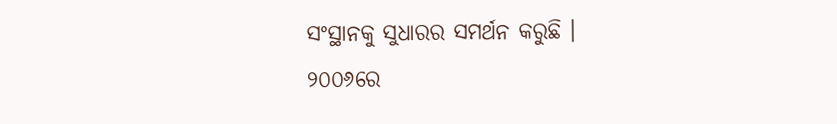ସଂସ୍ଥାନକୁ ସୁଧାରର ସମର୍ଥନ କରୁଛି ।
୨୦୦୬ରେ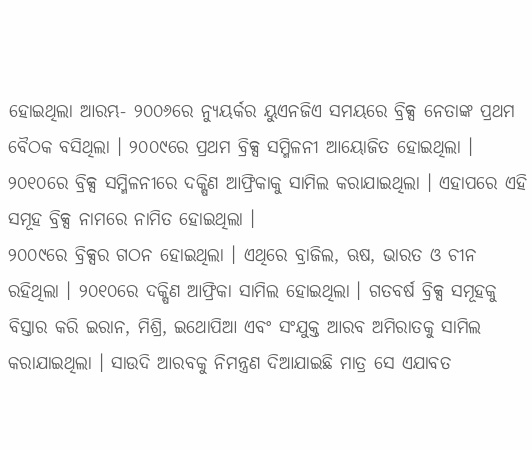ହୋଇଥିଲା ଆରମ୍ଭ- ୨୦୦୬ରେ ନ୍ୟୁୟର୍କର ୟୁଏନଜିଏ ସମୟରେ ବ୍ରିକ୍ସ ନେତାଙ୍କ ପ୍ରଥମ ବୈଠକ ବସିଥିଲା । ୨୦୦୯ରେ ପ୍ରଥମ ବ୍ରିକ୍ସ ସମ୍ମିଳନୀ ଆୟୋଜିତ ହୋଇଥିଲା । ୨୦୧୦ରେ ବ୍ରିକ୍ସ ସମ୍ମିଳନୀରେ ଦକ୍ଷିଣ ଆଫ୍ରିକାକୁ ସାମିଲ କରାଯାଇଥିଲା । ଏହାପରେ ଏହି ସମୂହ ବ୍ରିକ୍ସ ନାମରେ ନାମିତ ହୋଇଥିଲା ।
୨୦୦୯ରେ ବ୍ରିକ୍ସର ଗଠନ ହୋଇଥିଲା । ଏଥିରେ ବ୍ରାଜିଲ, ଋଷ, ଭାରତ ଓ ଚୀନ ରହିଥିଲା । ୨୦୧୦ରେ ଦକ୍ଷିଣ ଆଫ୍ରିକା ସାମିଲ ହୋଇଥିଲା । ଗତବର୍ଷ ବ୍ରିକ୍ସ ସମୂହକୁ ବିସ୍ତାର କରି ଇରାନ, ମିଶ୍ରି, ଇଥୋପିଆ ଏବଂ ସଂଯୁକ୍ତ ଆରବ ଅମିରାତକୁ ସାମିଲ କରାଯାଇଥିଲା । ସାଉଦି ଆରବକୁ ନିମନ୍ତ୍ରଣ ଦିଆଯାଇଛି ମାତ୍ର ସେ ଏଯାବତ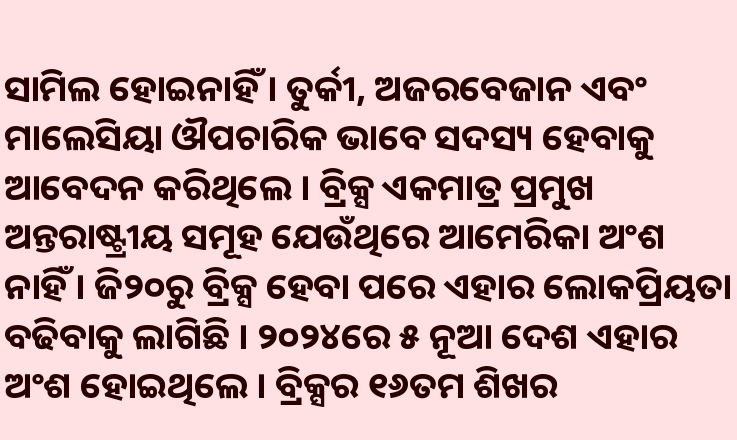ସାମିଲ ହୋଇନାହିଁ । ତୁର୍କୀ, ଅଜରବେଜାନ ଏବଂ ମାଲେସିୟା ଔପଚାରିକ ଭାବେ ସଦସ୍ୟ ହେବାକୁ ଆବେଦନ କରିଥିଲେ । ବ୍ରିକ୍ସ ଏକମାତ୍ର ପ୍ରମୁଖ ଅନ୍ତରାଷ୍ଟ୍ରୀୟ ସମୂହ ଯେଉଁଥିରେ ଆମେରିକା ଅଂଶ ନାହିଁ । ଜି୨୦ରୁ ବ୍ରିକ୍ସ ହେବା ପରେ ଏହାର ଲୋକପ୍ରିୟତା ବଢିବାକୁ ଲାଗିଛି । ୨୦୨୪ରେ ୫ ନୂଆ ଦେଶ ଏହାର ଅଂଶ ହୋଇଥିଲେ । ବ୍ରିକ୍ସର ୧୬ତମ ଶିଖର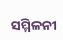ସମ୍ମିଳନୀ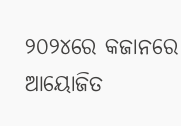୨୦୨୪ରେ କଜାନରେ ଆୟୋଜିତ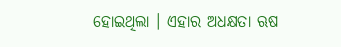ହୋଇଥିଲା । ଏହାର ଅଧକ୍ଷତା ଋଷ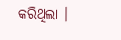କରିଥିଲା ।